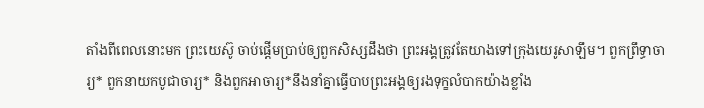តាំងពីពេលនោះមក ព្រះយេស៊ូ ចាប់ផ្ដើមប្រាប់ឲ្យពួកសិស្សដឹងថា ព្រះអង្គត្រូវតែយាងទៅក្រុងយេរូសាឡឹម។ ពួកព្រឹទ្ធាចារ្យ* ពួកនាយកបូជាចារ្យ* និងពួកអាចារ្យ*នឹងនាំគ្នាធ្វើបាបព្រះអង្គឲ្យរងទុក្ខលំបាកយ៉ាងខ្លាំង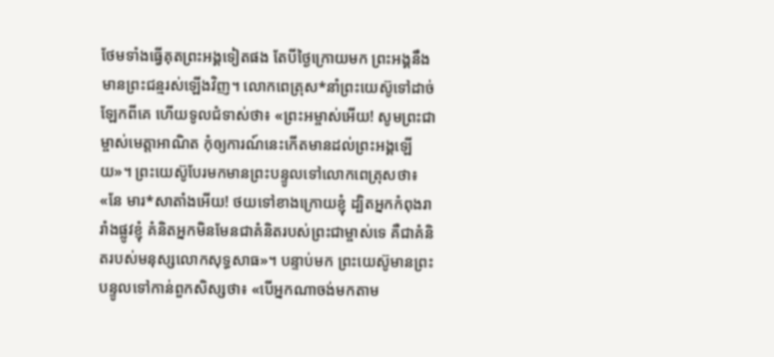ថែមទាំងធ្វើគុតព្រះអង្គទៀតផង តែបីថ្ងៃក្រោយមក ព្រះអង្គនឹងមានព្រះជន្មរស់ឡើងវិញ។ លោកពេត្រុស*នាំព្រះយេស៊ូទៅដាច់ឡែកពីគេ ហើយទូលជំទាស់ថា៖ «ព្រះអម្ចាស់អើយ! សូមព្រះជាម្ចាស់មេត្តាអាណិត កុំឲ្យការណ៍នេះកើតមានដល់ព្រះអង្គឡើយ»។ ព្រះយេស៊ូបែរមកមានព្រះបន្ទូលទៅលោកពេត្រុសថា៖ «នែ មារ*សាតាំងអើយ! ថយទៅខាងក្រោយខ្ញុំ ដ្បិតអ្នកកំពុងរារាំងផ្លូវខ្ញុំ គំនិតអ្នកមិនមែនជាគំនិតរបស់ព្រះជាម្ចាស់ទេ គឺជាគំនិតរបស់មនុស្សលោកសុទ្ធសាធ»។ បន្ទាប់មក ព្រះយេស៊ូមានព្រះបន្ទូលទៅកាន់ពួកសិស្សថា៖ «បើអ្នកណាចង់មកតាម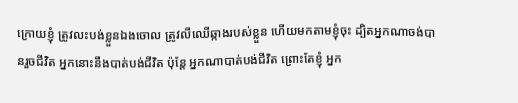ក្រោយខ្ញុំ ត្រូវលះបង់ខ្លួនឯងចោល ត្រូវលីឈើឆ្កាងរបស់ខ្លួន ហើយមកតាមខ្ញុំចុះ ដ្បិតអ្នកណាចង់បានរួចជីវិត អ្នកនោះនឹងបាត់បង់ជីវិត ប៉ុន្តែ អ្នកណាបាត់បង់ជីវិត ព្រោះតែខ្ញុំ អ្នក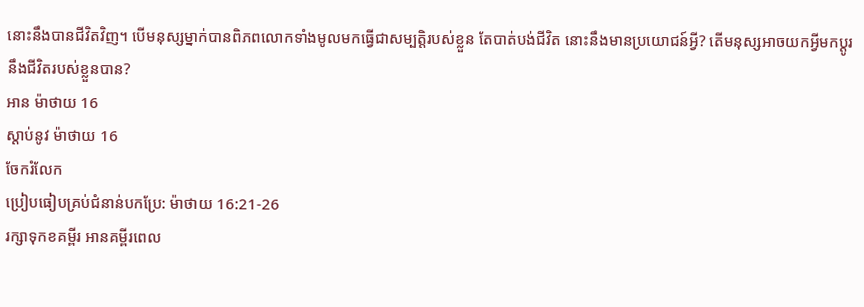នោះនឹងបានជីវិតវិញ។ បើមនុស្សម្នាក់បានពិភពលោកទាំងមូលមកធ្វើជាសម្បត្តិរបស់ខ្លួន តែបាត់បង់ជីវិត នោះនឹងមានប្រយោជន៍អ្វី? តើមនុស្សអាចយកអ្វីមកប្ដូរនឹងជីវិតរបស់ខ្លួនបាន?
អាន ម៉ាថាយ 16
ស្ដាប់នូវ ម៉ាថាយ 16
ចែករំលែក
ប្រៀបធៀបគ្រប់ជំនាន់បកប្រែ: ម៉ាថាយ 16:21-26
រក្សាទុកខគម្ពីរ អានគម្ពីរពេល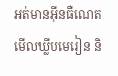អត់មានអ៊ីនធឺណេត មើលឃ្លីបមេរៀន និ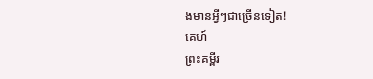ងមានអ្វីៗជាច្រើនទៀត!
គេហ៍
ព្រះគម្ពីរ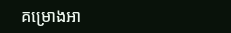គម្រោងអា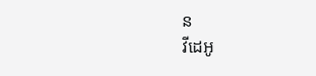ន
វីដេអូ